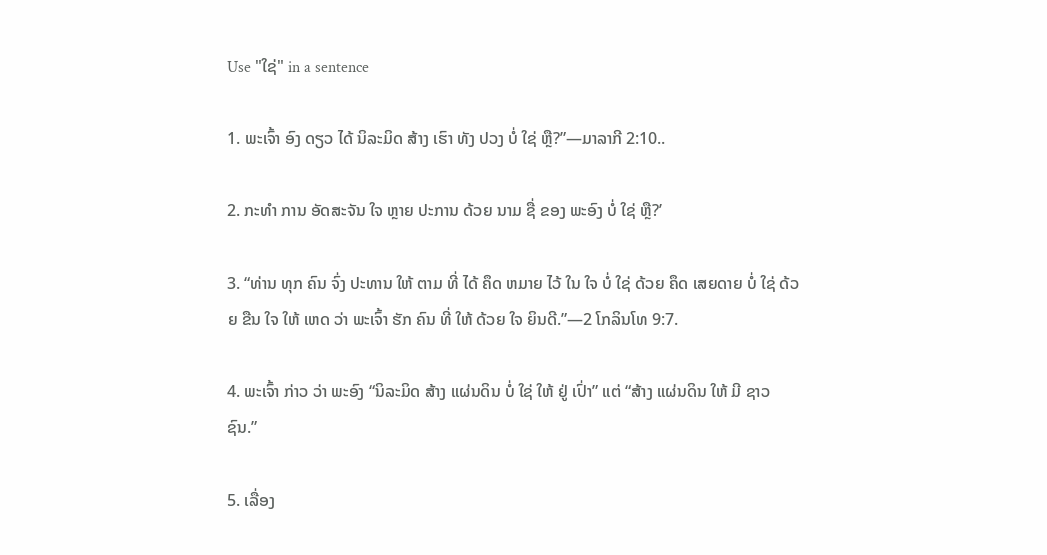Use "ໃຊ່" in a sentence

1. ພະເຈົ້າ ອົງ ດຽວ ໄດ້ ນິລະມິດ ສ້າງ ເຮົາ ທັງ ປວງ ບໍ່ ໃຊ່ ຫຼື?”—ມາລາກີ 2:10..

2. ກະທໍາ ການ ອັດສະຈັນ ໃຈ ຫຼາຍ ປະການ ດ້ວຍ ນາມ ຊື່ ຂອງ ພະອົງ ບໍ່ ໃຊ່ ຫຼື?’

3. “ທ່ານ ທຸກ ຄົນ ຈົ່ງ ປະທານ ໃຫ້ ຕາມ ທີ່ ໄດ້ ຄຶດ ຫມາຍ ໄວ້ ໃນ ໃຈ ບໍ່ ໃຊ່ ດ້ວຍ ຄຶດ ເສຍດາຍ ບໍ່ ໃຊ່ ດ້ວຍ ຂືນ ໃຈ ໃຫ້ ເຫດ ວ່າ ພະເຈົ້າ ຮັກ ຄົນ ທີ່ ໃຫ້ ດ້ວຍ ໃຈ ຍິນດີ.”—2 ໂກລິນໂທ 9:7.

4. ພະເຈົ້າ ກ່າວ ວ່າ ພະອົງ “ນິລະມິດ ສ້າງ ແຜ່ນດິນ ບໍ່ ໃຊ່ ໃຫ້ ຢູ່ ເປົ່າ” ແຕ່ “ສ້າງ ແຜ່ນດິນ ໃຫ້ ມີ ຊາວ ຊົນ.”

5. ເລື່ອງ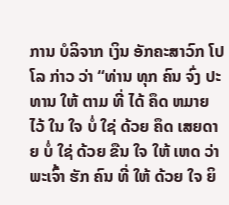ການ ບໍລິຈາກ ເງິນ ອັກຄະສາວົກ ໂປໂລ ກ່າວ ວ່າ “ທ່ານ ທຸກ ຄົນ ຈົ່ງ ປະທານ ໃຫ້ ຕາມ ທີ່ ໄດ້ ຄຶດ ຫມາຍ ໄວ້ ໃນ ໃຈ ບໍ່ ໃຊ່ ດ້ວຍ ຄຶດ ເສຍດາຍ ບໍ່ ໃຊ່ ດ້ວຍ ຂືນ ໃຈ ໃຫ້ ເຫດ ວ່າ ພະເຈົ້າ ຮັກ ຄົນ ທີ່ ໃຫ້ ດ້ວຍ ໃຈ ຍິ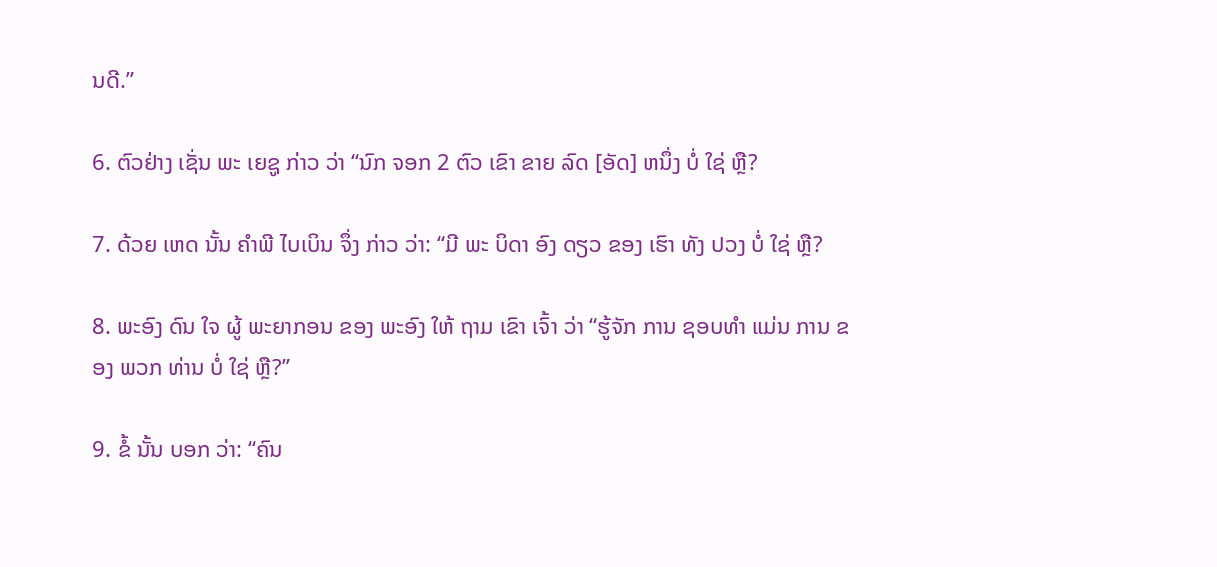ນດີ.”

6. ຕົວຢ່າງ ເຊັ່ນ ພະ ເຍຊູ ກ່າວ ວ່າ “ນົກ ຈອກ 2 ຕົວ ເຂົາ ຂາຍ ລົດ [ອັດ] ຫນຶ່ງ ບໍ່ ໃຊ່ ຫຼື?

7. ດ້ວຍ ເຫດ ນັ້ນ ຄໍາພີ ໄບເບິນ ຈຶ່ງ ກ່າວ ວ່າ: “ມີ ພະ ບິດາ ອົງ ດຽວ ຂອງ ເຮົາ ທັງ ປວງ ບໍ່ ໃຊ່ ຫຼື?

8. ພະອົງ ດົນ ໃຈ ຜູ້ ພະຍາກອນ ຂອງ ພະອົງ ໃຫ້ ຖາມ ເຂົາ ເຈົ້າ ວ່າ “ຮູ້ຈັກ ການ ຊອບທໍາ ແມ່ນ ການ ຂອງ ພວກ ທ່ານ ບໍ່ ໃຊ່ ຫຼື?”

9. ຂໍ້ ນັ້ນ ບອກ ວ່າ: “ຄົນ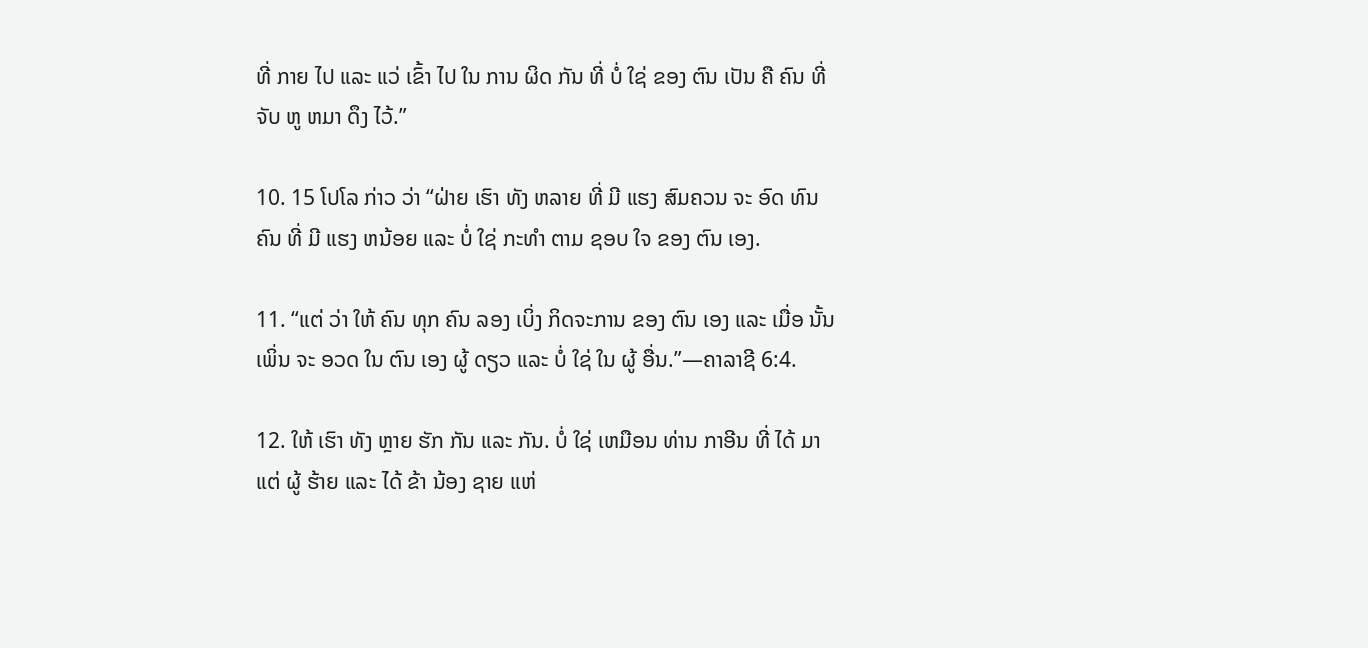ທີ່ ກາຍ ໄປ ແລະ ແວ່ ເຂົ້າ ໄປ ໃນ ການ ຜິດ ກັນ ທີ່ ບໍ່ ໃຊ່ ຂອງ ຕົນ ເປັນ ຄື ຄົນ ທີ່ ຈັບ ຫູ ຫມາ ດຶງ ໄວ້.”

10. 15 ໂປໂລ ກ່າວ ວ່າ “ຝ່າຍ ເຮົາ ທັງ ຫລາຍ ທີ່ ມີ ແຮງ ສົມຄວນ ຈະ ອົດ ທົນ ຄົນ ທີ່ ມີ ແຮງ ຫນ້ອຍ ແລະ ບໍ່ ໃຊ່ ກະທໍາ ຕາມ ຊອບ ໃຈ ຂອງ ຕົນ ເອງ.

11. “ແຕ່ ວ່າ ໃຫ້ ຄົນ ທຸກ ຄົນ ລອງ ເບິ່ງ ກິດຈະການ ຂອງ ຕົນ ເອງ ແລະ ເມື່ອ ນັ້ນ ເພິ່ນ ຈະ ອວດ ໃນ ຕົນ ເອງ ຜູ້ ດຽວ ແລະ ບໍ່ ໃຊ່ ໃນ ຜູ້ ອື່ນ.”—ຄາລາຊີ 6:4.

12. ໃຫ້ ເຮົາ ທັງ ຫຼາຍ ຮັກ ກັນ ແລະ ກັນ. ບໍ່ ໃຊ່ ເຫມືອນ ທ່ານ ກາອີນ ທີ່ ໄດ້ ມາ ແຕ່ ຜູ້ ຮ້າຍ ແລະ ໄດ້ ຂ້າ ນ້ອງ ຊາຍ ແຫ່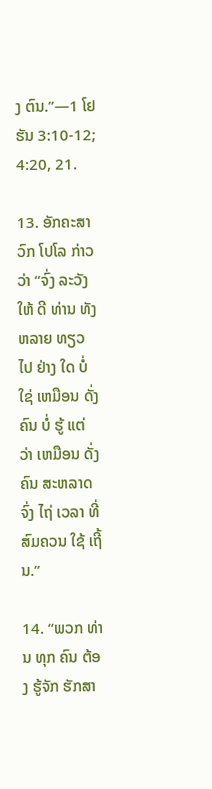ງ ຕົນ.”—1 ໂຢຮັນ 3:10-12; 4:20, 21.

13. ອັກຄະສາວົກ ໂປໂລ ກ່າວ ວ່າ “ຈົ່ງ ລະວັງ ໃຫ້ ດີ ທ່ານ ທັງ ຫລາຍ ທຽວ ໄປ ຢ່າງ ໃດ ບໍ່ ໃຊ່ ເຫມືອນ ດັ່ງ ຄົນ ບໍ່ ຮູ້ ແຕ່ ວ່າ ເຫມືອນ ດັ່ງ ຄົນ ສະຫລາດ ຈົ່ງ ໄຖ່ ເວລາ ທີ່ ສົມຄວນ ໃຊ້ ເຖີ້ນ.”

14. “ພວກ ທ່ານ ທຸກ ຄົນ ຕ້ອງ ຮູ້ຈັກ ຮັກສາ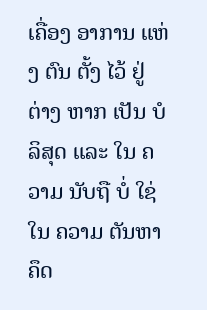ເຄື່ອງ ອາການ ແຫ່ງ ຕົນ ຕັ້ງ ໄວ້ ຢູ່ ຕ່າງ ຫາກ ເປັນ ບໍລິສຸດ ແລະ ໃນ ຄວາມ ນັບຖື ບໍ່ ໃຊ່ ໃນ ຄວາມ ຕັນຫາ ຄຶດ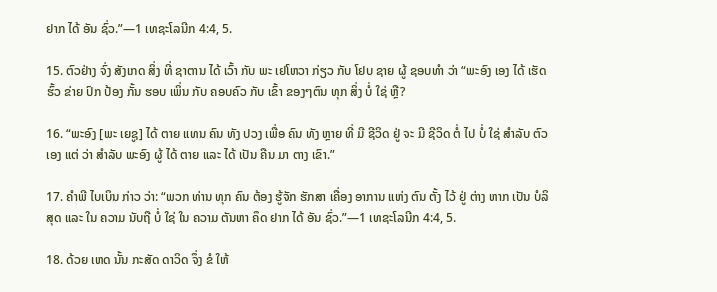ຢາກ ໄດ້ ອັນ ຊົ່ວ.”—1 ເທຊະໂລນີກ 4:4, 5.

15. ຕົວຢ່າງ ຈົ່ງ ສັງເກດ ສິ່ງ ທີ່ ຊາຕານ ໄດ້ ເວົ້າ ກັບ ພະ ເຢໂຫວາ ກ່ຽວ ກັບ ໂຢບ ຊາຍ ຜູ້ ຊອບທໍາ ວ່າ “ພະອົງ ເອງ ໄດ້ ເຮັດ ຮົ້ວ ຂ່າຍ ປົກ ປ້ອງ ກັ້ນ ຮອບ ເພິ່ນ ກັບ ຄອບຄົວ ກັບ ເຂົ້າ ຂອງໆຕົນ ທຸກ ສິ່ງ ບໍ່ ໃຊ່ ຫຼື?

16. “ພະອົງ [ພະ ເຍຊູ] ໄດ້ ຕາຍ ແທນ ຄົນ ທັງ ປວງ ເພື່ອ ຄົນ ທັງ ຫຼາຍ ທີ່ ມີ ຊີວິດ ຢູ່ ຈະ ມີ ຊີວິດ ຕໍ່ ໄປ ບໍ່ ໃຊ່ ສໍາລັບ ຕົວ ເອງ ແຕ່ ວ່າ ສໍາລັບ ພະອົງ ຜູ້ ໄດ້ ຕາຍ ແລະ ໄດ້ ເປັນ ຄືນ ມາ ຕາງ ເຂົາ.”

17. ຄໍາພີ ໄບເບິນ ກ່າວ ວ່າ: “ພວກ ທ່ານ ທຸກ ຄົນ ຕ້ອງ ຮູ້ຈັກ ຮັກສາ ເຄື່ອງ ອາການ ແຫ່ງ ຕົນ ຕັ້ງ ໄວ້ ຢູ່ ຕ່າງ ຫາກ ເປັນ ບໍລິສຸດ ແລະ ໃນ ຄວາມ ນັບຖື ບໍ່ ໃຊ່ ໃນ ຄວາມ ຕັນຫາ ຄຶດ ຢາກ ໄດ້ ອັນ ຊົ່ວ.”—1 ເທຊະໂລນີກ 4:4, 5.

18. ດ້ວຍ ເຫດ ນັ້ນ ກະສັດ ດາວິດ ຈຶ່ງ ຂໍ ໃຫ້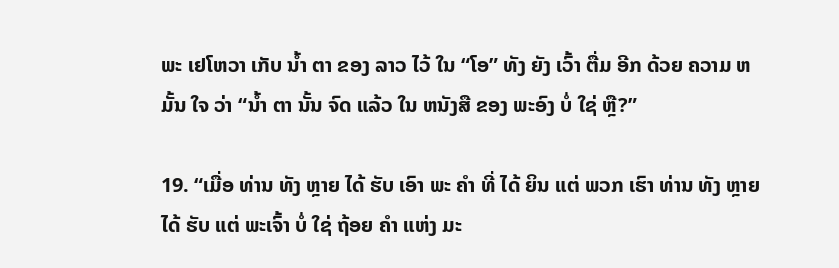ພະ ເຢໂຫວາ ເກັບ ນໍ້າ ຕາ ຂອງ ລາວ ໄວ້ ໃນ “ໂອ” ທັງ ຍັງ ເວົ້າ ຕື່ມ ອີກ ດ້ວຍ ຄວາມ ຫມັ້ນ ໃຈ ວ່າ “ນໍ້າ ຕາ ນັ້ນ ຈົດ ແລ້ວ ໃນ ຫນັງສື ຂອງ ພະອົງ ບໍ່ ໃຊ່ ຫຼື?”

19. “ເມື່ອ ທ່ານ ທັງ ຫຼາຍ ໄດ້ ຮັບ ເອົາ ພະ ຄໍາ ທີ່ ໄດ້ ຍິນ ແຕ່ ພວກ ເຮົາ ທ່ານ ທັງ ຫຼາຍ ໄດ້ ຮັບ ແຕ່ ພະເຈົ້າ ບໍ່ ໃຊ່ ຖ້ອຍ ຄໍາ ແຫ່ງ ມະ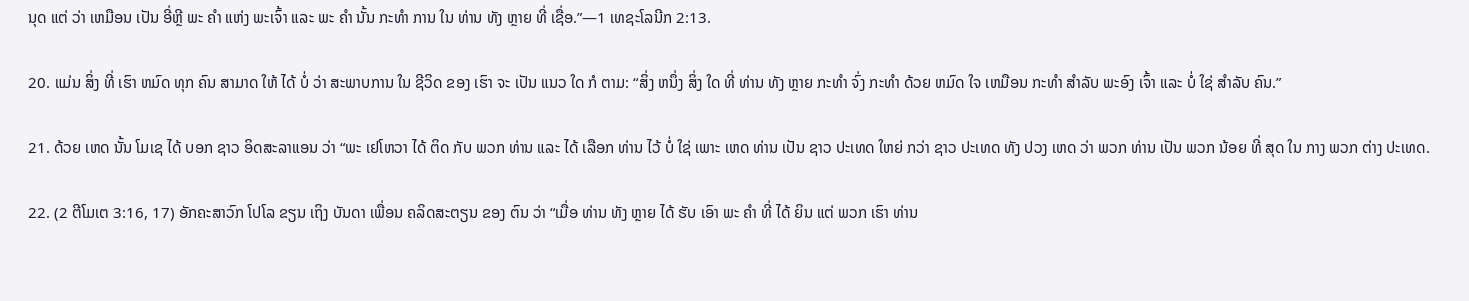ນຸດ ແຕ່ ວ່າ ເຫມືອນ ເປັນ ອີ່ຫຼີ ພະ ຄໍາ ແຫ່ງ ພະເຈົ້າ ແລະ ພະ ຄໍາ ນັ້ນ ກະທໍາ ການ ໃນ ທ່ານ ທັງ ຫຼາຍ ທີ່ ເຊື່ອ.”—1 ເທຊະໂລນີກ 2:13.

20. ແມ່ນ ສິ່ງ ທີ່ ເຮົາ ຫມົດ ທຸກ ຄົນ ສາມາດ ໃຫ້ ໄດ້ ບໍ່ ວ່າ ສະພາບການ ໃນ ຊີວິດ ຂອງ ເຮົາ ຈະ ເປັນ ແນວ ໃດ ກໍ ຕາມ: “ສິ່ງ ຫນຶ່ງ ສິ່ງ ໃດ ທີ່ ທ່ານ ທັງ ຫຼາຍ ກະທໍາ ຈົ່ງ ກະທໍາ ດ້ວຍ ຫມົດ ໃຈ ເຫມືອນ ກະທໍາ ສໍາລັບ ພະອົງ ເຈົ້າ ແລະ ບໍ່ ໃຊ່ ສໍາລັບ ຄົນ.”

21. ດ້ວຍ ເຫດ ນັ້ນ ໂມເຊ ໄດ້ ບອກ ຊາວ ອິດສະລາແອນ ວ່າ “ພະ ເຢໂຫວາ ໄດ້ ຕິດ ກັບ ພວກ ທ່ານ ແລະ ໄດ້ ເລືອກ ທ່ານ ໄວ້ ບໍ່ ໃຊ່ ເພາະ ເຫດ ທ່ານ ເປັນ ຊາວ ປະເທດ ໃຫຍ່ ກວ່າ ຊາວ ປະເທດ ທັງ ປວງ ເຫດ ວ່າ ພວກ ທ່ານ ເປັນ ພວກ ນ້ອຍ ທີ່ ສຸດ ໃນ ກາງ ພວກ ຕ່າງ ປະເທດ.

22. (2 ຕີໂມເຕ 3:16, 17) ອັກຄະສາວົກ ໂປໂລ ຂຽນ ເຖິງ ບັນດາ ເພື່ອນ ຄລິດສະຕຽນ ຂອງ ຕົນ ວ່າ “ເມື່ອ ທ່ານ ທັງ ຫຼາຍ ໄດ້ ຮັບ ເອົາ ພະ ຄໍາ ທີ່ ໄດ້ ຍິນ ແຕ່ ພວກ ເຮົາ ທ່ານ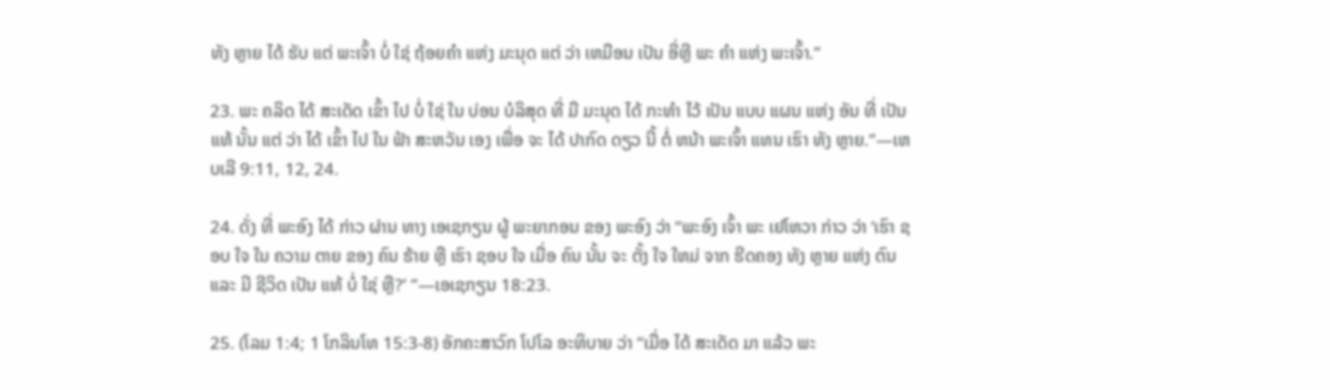ທັງ ຫຼາຍ ໄດ້ ຮັບ ແຕ່ ພະເຈົ້າ ບໍ່ ໃຊ່ ຖ້ອຍຄໍາ ແຫ່ງ ມະນຸດ ແຕ່ ວ່າ ເຫມືອນ ເປັນ ອີ່ຫຼີ ພະ ຄໍາ ແຫ່ງ ພະເຈົ້າ.”

23. ພະ ຄລິດ ໄດ້ ສະເດັດ ເຂົ້າ ໄປ ບໍ່ ໃຊ່ ໃນ ບ່ອນ ບໍລິສຸດ ທີ່ ມື ມະນຸດ ໄດ້ ກະທໍາ ໄວ້ ເປັນ ແບບ ແຜນ ແຫ່ງ ອັນ ທີ່ ເປັນ ແທ້ ນັ້ນ ແຕ່ ວ່າ ໄດ້ ເຂົ້າ ໄປ ໃນ ຟ້າ ສະຫວັນ ເອງ ເພື່ອ ຈະ ໄດ້ ປາກົດ ດຽວ ນີ້ ຕໍ່ ຫນ້າ ພະເຈົ້າ ແທນ ເຮົາ ທັງ ຫຼາຍ.”—ເຫບເລີ 9:11, 12, 24.

24. ດັ່ງ ທີ່ ພະອົງ ໄດ້ ກ່າວ ຜ່ານ ທາງ ເອເຊກຽນ ຜູ້ ພະຍາກອນ ຂອງ ພະອົງ ວ່າ “ພະອົງ ເຈົ້າ ພະ ເຢໂຫວາ ກ່າວ ວ່າ ‘ເຮົາ ຊອບ ໃຈ ໃນ ຄວາມ ຕາຍ ຂອງ ຄົນ ຮ້າຍ ຫຼື ເຮົາ ຊອບ ໃຈ ເມື່ອ ຄົນ ນັ້ນ ຈະ ຕັ້ງ ໃຈ ໃຫມ່ ຈາກ ຮີດຄອງ ທັງ ຫຼາຍ ແຫ່ງ ຕົນ ແລະ ມີ ຊີວິດ ເປັນ ແທ້ ບໍ່ ໃຊ່ ຫຼື?’ ”—ເອເຊກຽນ 18:23.

25. (ໂລມ 1:4; 1 ໂກລິນໂທ 15:3-8) ອັກຄະສາວົກ ໂປໂລ ອະທິບາຍ ວ່າ “ເມື່ອ ໄດ້ ສະເດັດ ມາ ແລ້ວ ພະ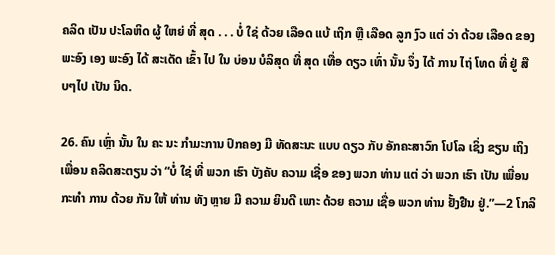ຄລິດ ເປັນ ປະໂລຫິດ ຜູ້ ໃຫຍ່ ທີ່ ສຸດ . . . ບໍ່ ໃຊ່ ດ້ວຍ ເລືອດ ແບ້ ເຖິກ ຫຼື ເລືອດ ລູກ ງົວ ແຕ່ ວ່າ ດ້ວຍ ເລືອດ ຂອງ ພະອົງ ເອງ ພະອົງ ໄດ້ ສະເດັດ ເຂົ້າ ໄປ ໃນ ບ່ອນ ບໍລິສຸດ ທີ່ ສຸດ ເທື່ອ ດຽວ ເທົ່າ ນັ້ນ ຈຶ່ງ ໄດ້ ການ ໄຖ່ ໂທດ ທີ່ ຢູ່ ສືບໆໄປ ເປັນ ນິດ.

26. ຄົນ ເຫຼົ່າ ນັ້ນ ໃນ ຄະ ນະ ກໍາມະການ ປົກຄອງ ມີ ທັດສະນະ ແບບ ດຽວ ກັບ ອັກຄະສາວົກ ໂປໂລ ເຊິ່ງ ຂຽນ ເຖິງ ເພື່ອນ ຄລິດສະຕຽນ ວ່າ “ບໍ່ ໃຊ່ ທີ່ ພວກ ເຮົາ ບັງຄັບ ຄວາມ ເຊື່ອ ຂອງ ພວກ ທ່ານ ແຕ່ ວ່າ ພວກ ເຮົາ ເປັນ ເພື່ອນ ກະທໍາ ການ ດ້ວຍ ກັນ ໃຫ້ ທ່ານ ທັງ ຫຼາຍ ມີ ຄວາມ ຍິນດີ ເພາະ ດ້ວຍ ຄວາມ ເຊື່ອ ພວກ ທ່ານ ຢັ້ງຢືນ ຢູ່.”—2 ໂກລິ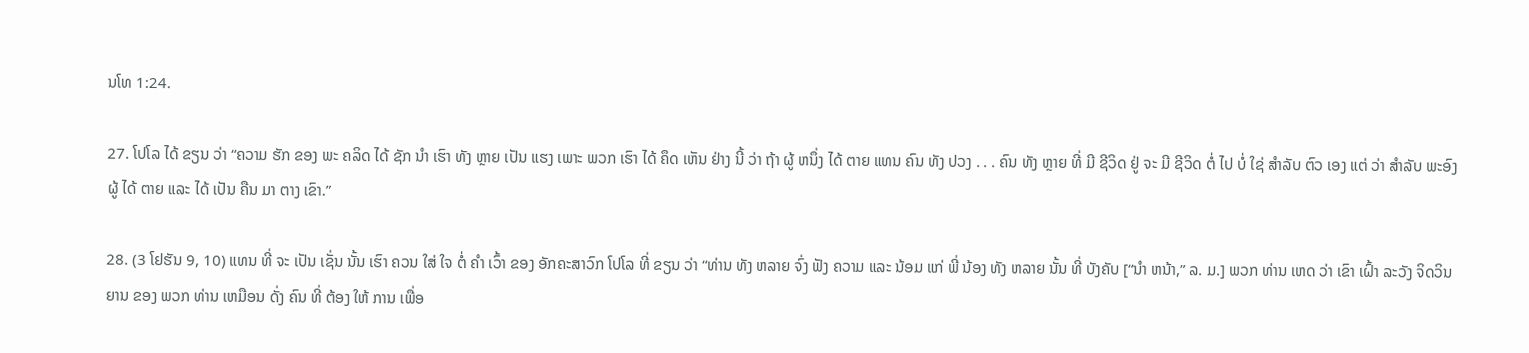ນໂທ 1:24.

27. ໂປໂລ ໄດ້ ຂຽນ ວ່າ “ຄວາມ ຮັກ ຂອງ ພະ ຄລິດ ໄດ້ ຊັກ ນໍາ ເຮົາ ທັງ ຫຼາຍ ເປັນ ແຮງ ເພາະ ພວກ ເຮົາ ໄດ້ ຄຶດ ເຫັນ ຢ່າງ ນີ້ ວ່າ ຖ້າ ຜູ້ ຫນຶ່ງ ໄດ້ ຕາຍ ແທນ ຄົນ ທັງ ປວງ . . . ຄົນ ທັງ ຫຼາຍ ທີ່ ມີ ຊີວິດ ຢູ່ ຈະ ມີ ຊີວິດ ຕໍ່ ໄປ ບໍ່ ໃຊ່ ສໍາລັບ ຕົວ ເອງ ແຕ່ ວ່າ ສໍາລັບ ພະອົງ ຜູ້ ໄດ້ ຕາຍ ແລະ ໄດ້ ເປັນ ຄືນ ມາ ຕາງ ເຂົາ.”

28. (3 ໂຢຮັນ 9, 10) ແທນ ທີ່ ຈະ ເປັນ ເຊັ່ນ ນັ້ນ ເຮົາ ຄວນ ໃສ່ ໃຈ ຕໍ່ ຄໍາ ເວົ້າ ຂອງ ອັກຄະສາວົກ ໂປໂລ ທີ່ ຂຽນ ວ່າ “ທ່ານ ທັງ ຫລາຍ ຈົ່ງ ຟັງ ຄວາມ ແລະ ນ້ອມ ແກ່ ພີ່ ນ້ອງ ທັງ ຫລາຍ ນັ້ນ ທີ່ ບັງຄັບ [“ນໍາ ຫນ້າ,” ລ. ມ.] ພວກ ທ່ານ ເຫດ ວ່າ ເຂົາ ເຝົ້າ ລະວັງ ຈິດວິນຍານ ຂອງ ພວກ ທ່ານ ເຫມືອນ ດັ່ງ ຄົນ ທີ່ ຕ້ອງ ໃຫ້ ການ ເພື່ອ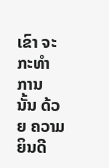ເຂົາ ຈະ ກະທໍາ ການ ນັ້ນ ດ້ວຍ ຄວາມ ຍິນດີ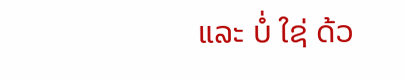ແລະ ບໍ່ ໃຊ່ ດ້ວ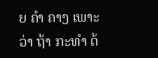ຍ ຄໍາ ຄາງ ເພາະ ວ່າ ຖ້າ ກະທໍາ ດ້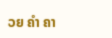ວຍ ຄໍາ ຄາ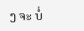ງ ຈະ ບໍ່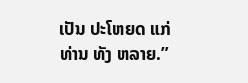ເປັນ ປະໂຫຍດ ແກ່ ທ່ານ ທັງ ຫລາຍ.”